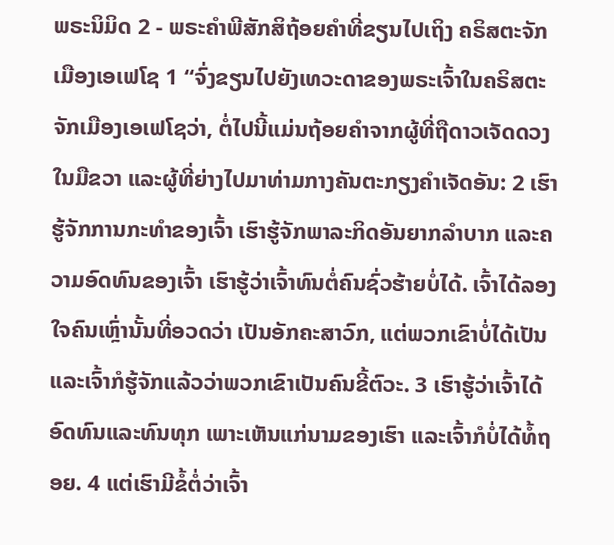ພຣະນິມິດ 2 - ພຣະຄຳພີສັກສິຖ້ອຍຄຳທີ່ຂຽນໄປເຖິງ ຄຣິສຕະຈັກເມືອງເອເຟໂຊ 1 “ຈົ່ງຂຽນໄປຍັງເທວະດາຂອງພຣະເຈົ້າໃນຄຣິສຕະຈັກເມືອງເອເຟໂຊວ່າ, ຕໍ່ໄປນີ້ແມ່ນຖ້ອຍຄຳຈາກຜູ້ທີ່ຖືດາວເຈັດດວງໃນມືຂວາ ແລະຜູ້ທີ່ຍ່າງໄປມາທ່າມກາງຄັນຕະກຽງຄຳເຈັດອັນ: 2 ເຮົາຮູ້ຈັກການກະທຳຂອງເຈົ້າ ເຮົາຮູ້ຈັກພາລະກິດອັນຍາກລຳບາກ ແລະຄວາມອົດທົນຂອງເຈົ້າ ເຮົາຮູ້ວ່າເຈົ້າທົນຕໍ່ຄົນຊົ່ວຮ້າຍບໍ່ໄດ້. ເຈົ້າໄດ້ລອງໃຈຄົນເຫຼົ່ານັ້ນທີ່ອວດວ່າ ເປັນອັກຄະສາວົກ, ແຕ່ພວກເຂົາບໍ່ໄດ້ເປັນ ແລະເຈົ້າກໍຮູ້ຈັກແລ້ວວ່າພວກເຂົາເປັນຄົນຂີ້ຕົວະ. 3 ເຮົາຮູ້ວ່າເຈົ້າໄດ້ອົດທົນແລະທົນທຸກ ເພາະເຫັນແກ່ນາມຂອງເຮົາ ແລະເຈົ້າກໍບໍ່ໄດ້ທໍ້ຖອຍ. 4 ແຕ່ເຮົາມີຂໍ້ຕໍ່ວ່າເຈົ້າ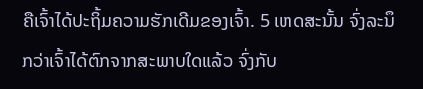ຄືເຈົ້າໄດ້ປະຖິ້ມຄວາມຮັກເດີມຂອງເຈົ້າ. 5 ເຫດສະນັ້ນ ຈົ່ງລະນຶກວ່າເຈົ້າໄດ້ຕົກຈາກສະພາບໃດແລ້ວ ຈົ່ງກັບ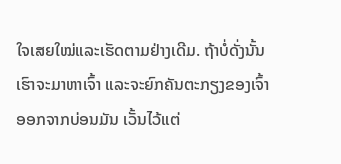ໃຈເສຍໃໝ່ແລະເຮັດຕາມຢ່າງເດີມ. ຖ້າບໍ່ດັ່ງນັ້ນ ເຮົາຈະມາຫາເຈົ້າ ແລະຈະຍົກຄັນຕະກຽງຂອງເຈົ້າອອກຈາກບ່ອນມັນ ເວັ້ນໄວ້ແຕ່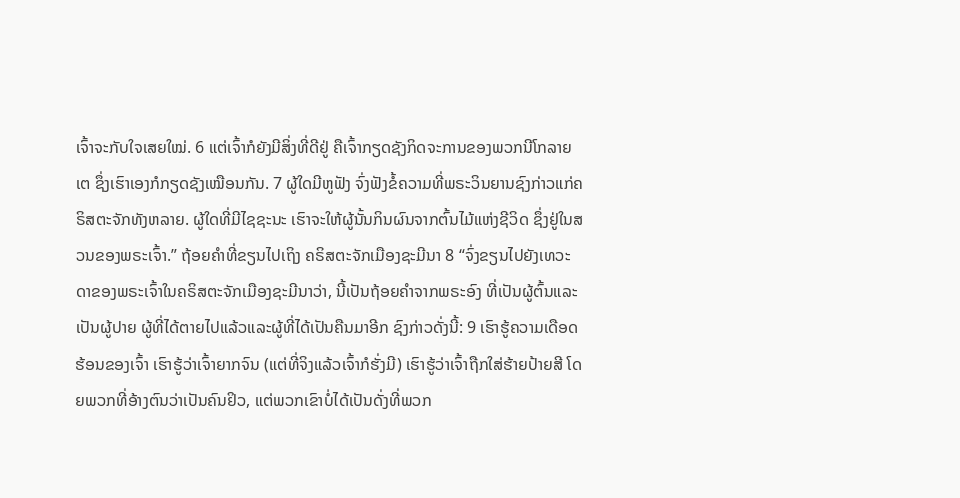ເຈົ້າຈະກັບໃຈເສຍໃໝ່. 6 ແຕ່ເຈົ້າກໍຍັງມີສິ່ງທີ່ດີຢູ່ ຄືເຈົ້າກຽດຊັງກິດຈະການຂອງພວກນີໂກລາຍເຕ ຊຶ່ງເຮົາເອງກໍກຽດຊັງເໝືອນກັນ. 7 ຜູ້ໃດມີຫູຟັງ ຈົ່ງຟັງຂໍ້ຄວາມທີ່ພຣະວິນຍານຊົງກ່າວແກ່ຄຣິສຕະຈັກທັງຫລາຍ. ຜູ້ໃດທີ່ມີໄຊຊະນະ ເຮົາຈະໃຫ້ຜູ້ນັ້ນກິນຜົນຈາກຕົ້ນໄມ້ແຫ່ງຊີວິດ ຊຶ່ງຢູ່ໃນສວນຂອງພຣະເຈົ້າ.” ຖ້ອຍຄຳທີ່ຂຽນໄປເຖິງ ຄຣິສຕະຈັກເມືອງຊະມີນາ 8 “ຈົ່ງຂຽນໄປຍັງເທວະດາຂອງພຣະເຈົ້າໃນຄຣິສຕະຈັກເມືອງຊະມີນາວ່າ, ນີ້ເປັນຖ້ອຍຄຳຈາກພຣະອົງ ທີ່ເປັນຜູ້ຕົ້ນແລະເປັນຜູ້ປາຍ ຜູ້ທີ່ໄດ້ຕາຍໄປແລ້ວແລະຜູ້ທີ່ໄດ້ເປັນຄືນມາອີກ ຊົງກ່າວດັ່ງນີ້: 9 ເຮົາຮູ້ຄວາມເດືອດຮ້ອນຂອງເຈົ້າ ເຮົາຮູ້ວ່າເຈົ້າຍາກຈົນ (ແຕ່ທີ່ຈິງແລ້ວເຈົ້າກໍຮັ່ງມີ) ເຮົາຮູ້ວ່າເຈົ້າຖືກໃສ່ຮ້າຍປ້າຍສີ ໂດຍພວກທີ່ອ້າງຕົນວ່າເປັນຄົນຢິວ, ແຕ່ພວກເຂົາບໍ່ໄດ້ເປັນດັ່ງທີ່ພວກ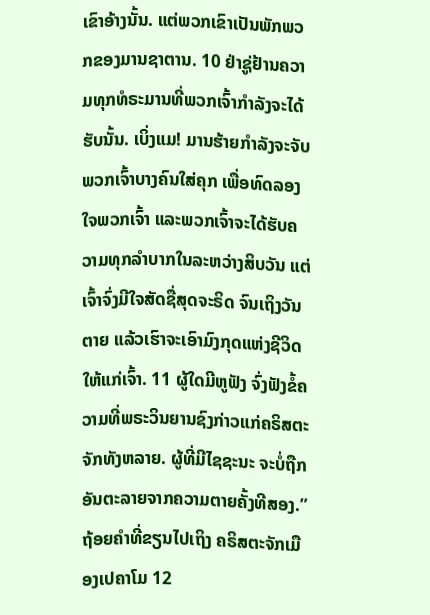ເຂົາອ້າງນັ້ນ. ແຕ່ພວກເຂົາເປັນພັກພວກຂອງມານຊາຕານ. 10 ຢ່າຊູ່ຢ້ານຄວາມທຸກທໍຣະມານທີ່ພວກເຈົ້າກຳລັງຈະໄດ້ຮັບນັ້ນ. ເບິ່ງແມ! ມານຮ້າຍກຳລັງຈະຈັບພວກເຈົ້າບາງຄົນໃສ່ຄຸກ ເພື່ອທົດລອງໃຈພວກເຈົ້າ ແລະພວກເຈົ້າຈະໄດ້ຮັບຄວາມທຸກລຳບາກໃນລະຫວ່າງສິບວັນ ແຕ່ເຈົ້າຈົ່ງມີໃຈສັດຊື່ສຸດຈະຣິດ ຈົນເຖິງວັນຕາຍ ແລ້ວເຮົາຈະເອົາມົງກຸດແຫ່ງຊີວິດໃຫ້ແກ່ເຈົ້າ. 11 ຜູ້ໃດມີຫູຟັງ ຈົ່ງຟັງຂໍ້ຄວາມທີ່ພຣະວິນຍານຊົງກ່າວແກ່ຄຣິສຕະຈັກທັງຫລາຍ. ຜູ້ທີ່ມີໄຊຊະນະ ຈະບໍ່ຖືກອັນຕະລາຍຈາກຄວາມຕາຍຄັ້ງທີສອງ.” ຖ້ອຍຄຳທີ່ຂຽນໄປເຖິງ ຄຣິສຕະຈັກເມືອງເປຄາໂມ 12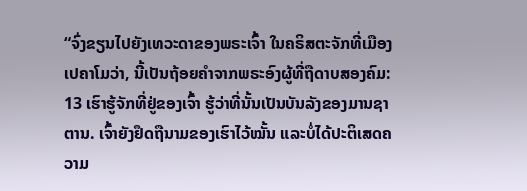“ຈົ່ງຂຽນໄປຍັງເທວະດາຂອງພຣະເຈົ້າ ໃນຄຣິສຕະຈັກທີ່ເມືອງເປຄາໂມວ່າ, ນີ້ເປັນຖ້ອຍຄຳຈາກພຣະອົງຜູ້ທີ່ຖືດາບສອງຄົມ: 13 ເຮົາຮູ້ຈັກທີ່ຢູ່ຂອງເຈົ້າ ຮູ້ວ່າທີ່ນັ້ນເປັນບັນລັງຂອງມານຊາຕານ. ເຈົ້າຍັງຢຶດຖືນາມຂອງເຮົາໄວ້ໝັ້ນ ແລະບໍ່ໄດ້ປະຕິເສດຄວາມ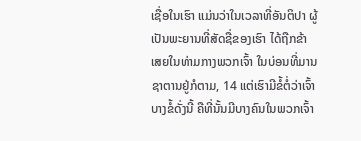ເຊື່ອໃນເຮົາ ແມ່ນວ່າໃນເວລາທີ່ອັນຕິປາ ຜູ້ເປັນພະຍານທີ່ສັດຊື່ຂອງເຮົາ ໄດ້ຖືກຂ້າເສຍໃນທ່າມກາງພວກເຈົ້າ ໃນບ່ອນທີ່ມານຊາຕານຢູ່ກໍຕາມ, 14 ແຕ່ເຮົາມີຂໍ້ຕໍ່ວ່າເຈົ້າບາງຂໍ້ດັ່ງນີ້ ຄືທີ່ນັ້ນມີບາງຄົນໃນພວກເຈົ້າ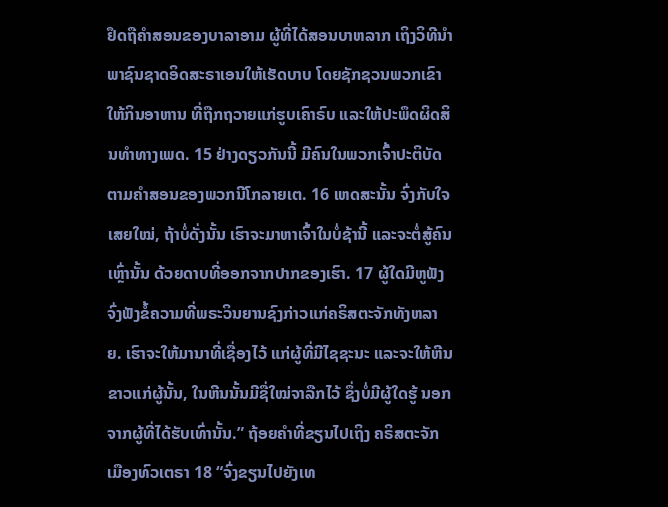ຢຶດຖືຄຳສອນຂອງບາລາອາມ ຜູ້ທີ່ໄດ້ສອນບາຫລາກ ເຖິງວິທີນຳພາຊົນຊາດອິດສະຣາເອນໃຫ້ເຮັດບາບ ໂດຍຊັກຊວນພວກເຂົາໃຫ້ກິນອາຫານ ທີ່ຖືກຖວາຍແກ່ຮູບເຄົາຣົບ ແລະໃຫ້ປະພຶດຜິດສິນທຳທາງເພດ. 15 ຢ່າງດຽວກັນນີ້ ມີຄົນໃນພວກເຈົ້າປະຕິບັດຕາມຄຳສອນຂອງພວກນີໂກລາຍເຕ. 16 ເຫດສະນັ້ນ ຈົ່ງກັບໃຈເສຍໃໝ່, ຖ້າບໍ່ດັ່ງນັ້ນ ເຮົາຈະມາຫາເຈົ້າໃນບໍ່ຊ້ານີ້ ແລະຈະຕໍ່ສູ້ຄົນເຫຼົ່ານັ້ນ ດ້ວຍດາບທີ່ອອກຈາກປາກຂອງເຮົາ. 17 ຜູ້ໃດມີຫູຟັງ ຈົ່ງຟັງຂໍ້ຄວາມທີ່ພຣະວິນຍານຊົງກ່າວແກ່ຄຣິສຕະຈັກທັງຫລາຍ. ເຮົາຈະໃຫ້ມານາທີ່ເຊື່ອງໄວ້ ແກ່ຜູ້ທີ່ມີໄຊຊະນະ ແລະຈະໃຫ້ຫີນຂາວແກ່ຜູ້ນັ້ນ, ໃນຫີນນັ້ນມີຊື່ໃໝ່ຈາລືກໄວ້ ຊຶ່ງບໍ່ມີຜູ້ໃດຮູ້ ນອກຈາກຜູ້ທີ່ໄດ້ຮັບເທົ່ານັ້ນ.” ຖ້ອຍຄຳທີ່ຂຽນໄປເຖິງ ຄຣິສຕະຈັກເມືອງທົວເຕຣາ 18 “ຈົ່ງຂຽນໄປຍັງເທ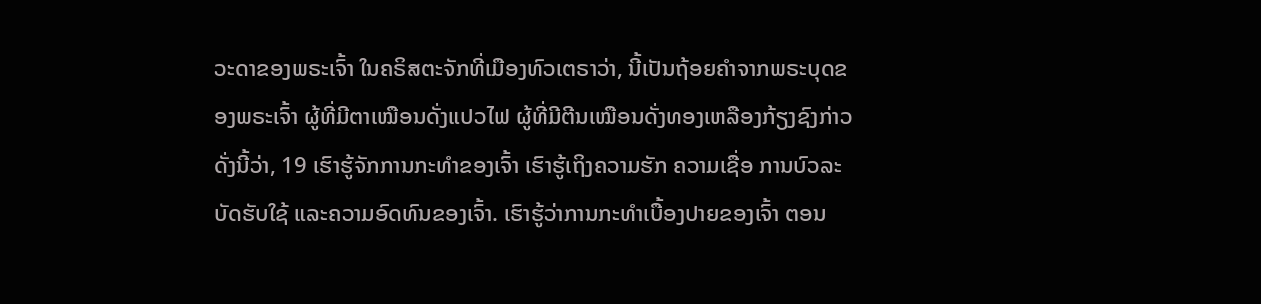ວະດາຂອງພຣະເຈົ້າ ໃນຄຣິສຕະຈັກທີ່ເມືອງທົວເຕຣາວ່າ, ນີ້ເປັນຖ້ອຍຄຳຈາກພຣະບຸດຂອງພຣະເຈົ້າ ຜູ້ທີ່ມີຕາເໝືອນດັ່ງແປວໄຟ ຜູ້ທີ່ມີຕີນເໝືອນດັ່ງທອງເຫລືອງກ້ຽງຊົງກ່າວດັ່ງນີ້ວ່າ, 19 ເຮົາຮູ້ຈັກການກະທຳຂອງເຈົ້າ ເຮົາຮູ້ເຖິງຄວາມຮັກ ຄວາມເຊື່ອ ການບົວລະບັດຮັບໃຊ້ ແລະຄວາມອົດທົນຂອງເຈົ້າ. ເຮົາຮູ້ວ່າການກະທຳເບື້ອງປາຍຂອງເຈົ້າ ຕອນ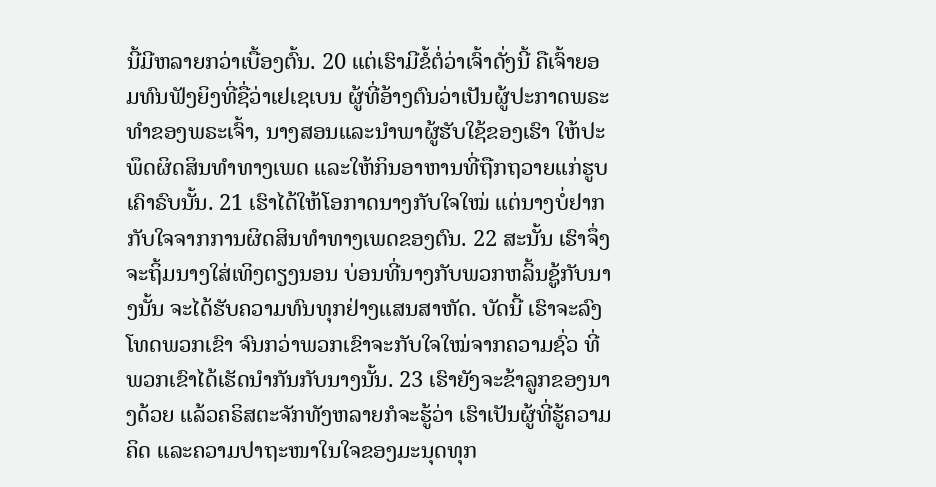ນີ້ມີຫລາຍກວ່າເບື້ອງຕົ້ນ. 20 ແຕ່ເຮົາມີຂໍ້ຕໍ່ວ່າເຈົ້າດັ່ງນີ້ ຄືເຈົ້າຍອມທົນຟັງຍິງທີ່ຊື່ວ່າເຢເຊເບນ ຜູ້ທີ່ອ້າງຕົນວ່າເປັນຜູ້ປະກາດພຣະທຳຂອງພຣະເຈົ້າ, ນາງສອນແລະນຳພາຜູ້ຮັບໃຊ້ຂອງເຮົາ ໃຫ້ປະພຶດຜິດສິນທຳທາງເພດ ແລະໃຫ້ກິນອາຫານທີ່ຖືກຖວາຍແກ່ຮູບເຄົາຣົບນັ້ນ. 21 ເຮົາໄດ້ໃຫ້ໂອກາດນາງກັບໃຈໃໝ່ ແຕ່ນາງບໍ່ຢາກກັບໃຈຈາກການຜິດສິນທຳທາງເພດຂອງຕົນ. 22 ສະນັ້ນ ເຮົາຈຶ່ງຈະຖິ້ມນາງໃສ່ເທິງຕຽງນອນ ບ່ອນທີ່ນາງກັບພວກຫລິ້ນຊູ້ກັບນາງນັ້ນ ຈະໄດ້ຮັບຄວາມທົນທຸກຢ່າງແສນສາຫັດ. ບັດນີ້ ເຮົາຈະລົງໂທດພວກເຂົາ ຈົນກວ່າພວກເຂົາຈະກັບໃຈໃໝ່ຈາກຄວາມຊົ່ວ ທີ່ພວກເຂົາໄດ້ເຮັດນຳກັນກັບນາງນັ້ນ. 23 ເຮົາຍັງຈະຂ້າລູກຂອງນາງດ້ວຍ ແລ້ວຄຣິສຕະຈັກທັງຫລາຍກໍຈະຮູ້ວ່າ ເຮົາເປັນຜູ້ທີ່ຮູ້ຄວາມຄິດ ແລະຄວາມປາຖະໜາໃນໃຈຂອງມະນຸດທຸກ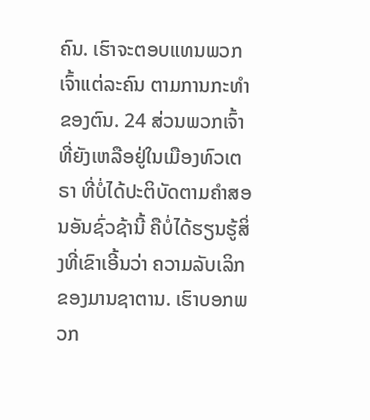ຄົນ. ເຮົາຈະຕອບແທນພວກເຈົ້າແຕ່ລະຄົນ ຕາມການກະທຳຂອງຕົນ. 24 ສ່ວນພວກເຈົ້າທີ່ຍັງເຫລືອຢູ່ໃນເມືອງທົວເຕຣາ ທີ່ບໍ່ໄດ້ປະຕິບັດຕາມຄຳສອນອັນຊົ່ວຊ້ານີ້ ຄືບໍ່ໄດ້ຮຽນຮູ້ສິ່ງທີ່ເຂົາເອີ້ນວ່າ ຄວາມລັບເລິກຂອງມານຊາຕານ. ເຮົາບອກພວກ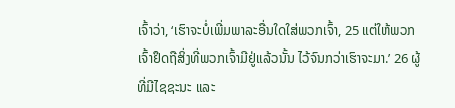ເຈົ້າວ່າ, ‘ເຮົາຈະບໍ່ເພີ່ມພາລະອື່ນໃດໃສ່ພວກເຈົ້າ, 25 ແຕ່ໃຫ້ພວກເຈົ້າຢຶດຖືສິ່ງທີ່ພວກເຈົ້າມີຢູ່ແລ້ວນັ້ນ ໄວ້ຈົນກວ່າເຮົາຈະມາ.’ 26 ຜູ້ທີ່ມີໄຊຊະນະ ແລະ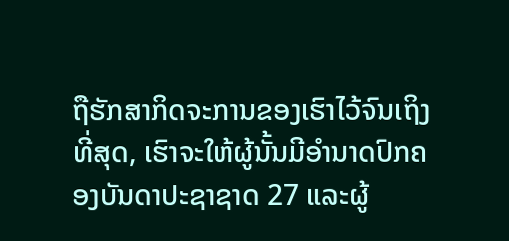ຖືຮັກສາກິດຈະການຂອງເຮົາໄວ້ຈົນເຖິງທີ່ສຸດ, ເຮົາຈະໃຫ້ຜູ້ນັ້ນມີອຳນາດປົກຄອງບັນດາປະຊາຊາດ 27 ແລະຜູ້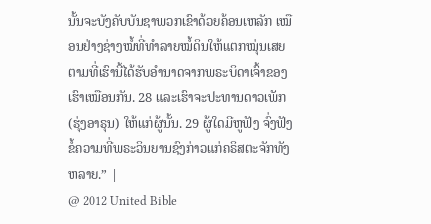ນັ້ນຈະບັງຄັບບັນຊາພວກເຂົາດ້ວຍຄ້ອນເຫລັກ ເໝືອນຢ່າງຊ່າງໝໍ້ທີ່ທຳລາຍໝໍ້ດິນໃຫ້ແຕກໝຸ່ນເສຍ ຕາມທີ່ເຮົານີ້ໄດ້ຮັບອຳນາດຈາກພຣະບິດາເຈົ້າຂອງເຮົາເໝືອນກັນ. 28 ແລະເຮົາຈະປະທານດາວເພັກ (ຮຸ່ງອາຣຸນ) ໃຫ້ແກ່ຜູ້ນັ້ນ. 29 ຜູ້ໃດມີຫູຟັງ ຈົ່ງຟັງຂໍ້ຄວາມທີ່ພຣະວິນຍານຊົງກ່າວແກ່ຄຣິສຕະຈັກທັງຫລາຍ.” |
@ 2012 United Bible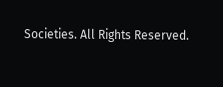Societies. All Rights Reserved.